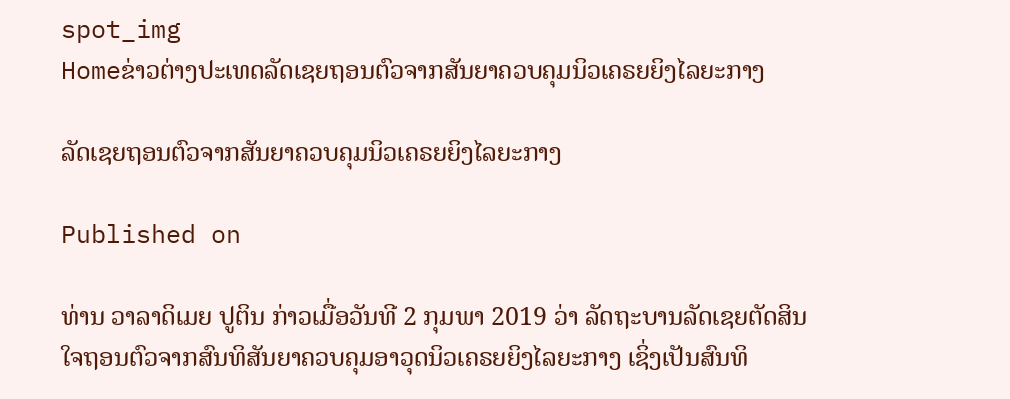spot_img
Homeຂ່າວຕ່າງປະເທດລັດເຊຍຖອນຕົວຈາກສັນຍາຄວບຄຸມນິວເຄຣຍຍິງໄລຍະກາງ

ລັດເຊຍຖອນຕົວຈາກສັນຍາຄວບຄຸມນິວເຄຣຍຍິງໄລຍະກາງ

Published on

ທ່ານ ວາລາດິເມຍ ປູຕິນ ກ່າວເມື່ອວັນທີ 2 ກຸມພາ 2019 ວ່າ ລັດຖະບານລັດເຊຍຕັດສິນໃຈຖອນຕົວຈາກສົນທິສັນຍາຄວບຄຸມອາວຸດນິວເຄຣຍຍິງໄລຍະກາງ ເຊິ່ງເປັນສົນທິ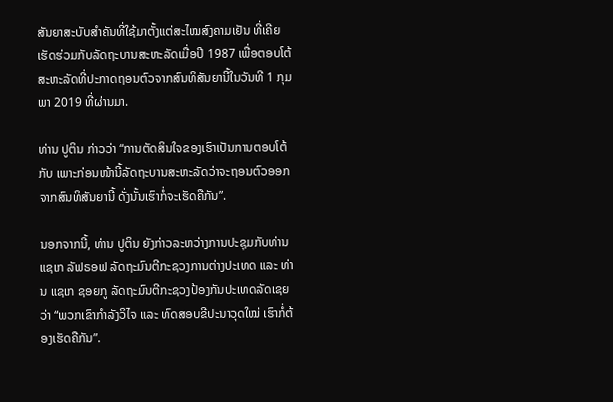ສັນຍາສະບັບສຳຄັນທີ່ໃຊ້ມາຕັ້ງແຕ່ສະໄໝສົງຄາມເຢັນ ທີ່ເຄີຍເຮັດຮ່ວມກັບລັດຖະບານສະຫະລັດເມື່ອປີ 1987 ເພື່ອຕອບໂຕ້ສະຫະລັດທີ່ປະກາດຖອນຕົວຈາກສົນທິສັນຍານີ້ໃນວັນທີ 1 ກຸມພາ 2019 ທີ່ຜ່ານມາ.

ທ່ານ ປູຕິນ ກ່າວວ່າ “ການຕັດສິນໃຈຂອງເຮົາເປັນການຕອບໂຕ້ກັບ ເພາະກ່ອນໜ້ານີ້ລັດຖະບານສະຫະລັດວ່າຈະຖອນຕົວອອກຈາກສົນທິສັນຍານີ້ ດັ່ງນັ້ນເຮົາກໍ່ຈະເຮັດຄືກັນ”.

ນອກຈາກນີ້, ທ່ານ ປູຕິນ ຍັງກ່າວລະຫວ່າງການປະຊຸມກັບທ່ານ ແຊເກ ລັຟຣອຟ ລັດຖະມົນຕີກະຊວງການຕ່າງປະເທດ ແລະ ທ່ານ ແຊເກ ຊອຍກູ ລັດຖະມົນຕີກະຊວງປ້ອງກັນປະເທດລັດເຊຍວ່າ “ພວກເຂົາກຳລັງວິໄຈ ແລະ ທົດສອບຂີປະນາວຸດໃໝ່ ເຮົາກໍ່ຕ້ອງເຮັດຄືກັນ”.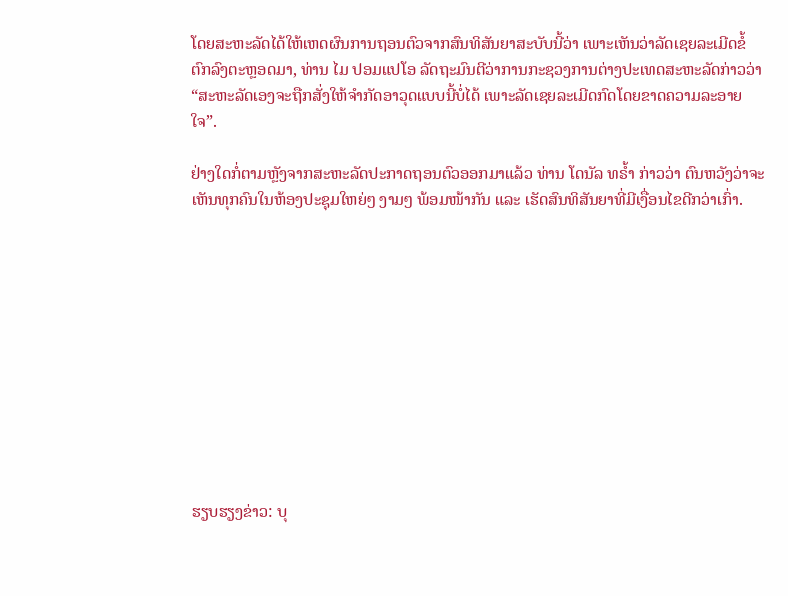ໂດຍສະຫະລັດໄດ້ໃຫ້ເຫດຜົນການຖອນຕົວຈາກສົນທິສັນຍາສະບັບນີ້ວ່າ ເພາະເຫັນວ່າລັດເຊຍລະເມີດຂໍ້ຕົກລົງຕະຫຼອດມາ, ທ່ານ ໄມ ປອມແປໂອ ລັດຖະມົນຕີວ່າການກະຊວງການຕ່າງປະເທດສະຫະລັດກ່າວວ່າ “ສະຫະລັດເອງຈະຖືກສັ່ງໃຫ້ຈຳກັດອາວຸດແບບນີ້ບໍ່ໄດ້ ເພາະລັດເຊຍລະເມີດກົດໂດຍຂາດຄວາມລະອາຍໃຈ”.

ຢ່າງໃດກໍ່ຕາມຫຼັງຈາກສະຫະລັດປະກາດຖອນຕົວອອກມາແລ້ວ ທ່ານ ໂດນັລ ທຣໍ້າ ກ່າວວ່າ ຕົນຫວັງວ່າຈະເຫັນທຸກຄົນໃນຫ້ອງປະຊຸມໃຫຍ່ໆ ງາມໆ ພ້ອມໜ້າກັນ ແລະ ເຮັດສົນທິສັນຍາທີ່ມີເງື່ອນໄຂດີກວ່າເກົ່າ.











ຮຽບຮຽງຂ່າວ: ບຸ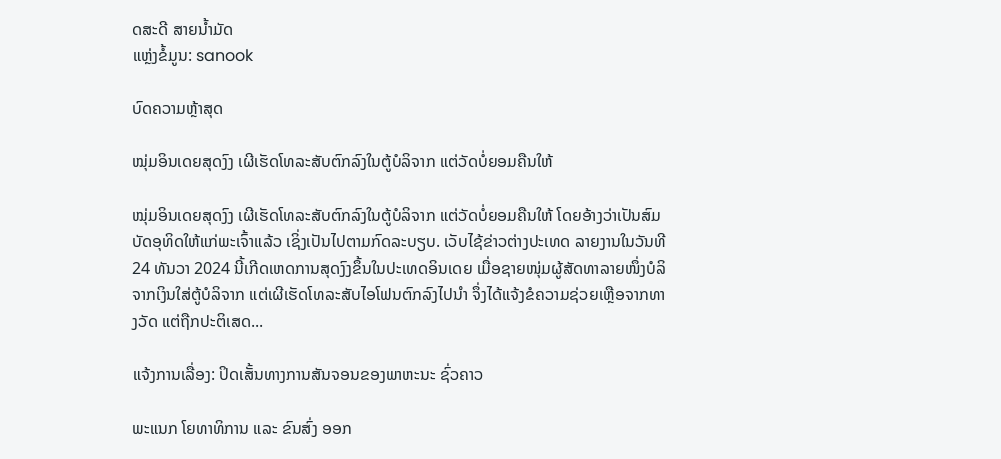ດສະດີ ສາຍນໍ້າມັດ
ແຫຼ່ງຂໍ້ມູນ: sanook

ບົດຄວາມຫຼ້າສຸດ

ໝຸ່ມອິນເດຍສຸດງົງ ເຜີເຮັດໂທລະສັບຕົກລົງໃນຕູ້ບໍລິຈາກ ແຕ່ວັດບໍ່ຍອມຄືນໃຫ້

ໝຸ່ມອິນເດຍສຸດງົງ ເຜີເຮັດໂທລະສັບຕົກລົງໃນຕູ້ບໍລິຈາກ ແຕ່ວັດບໍ່ຍອມຄືນໃຫ້ ໂດຍອ້າງວ່າເປັນສົມບັດອຸທິດໃຫ້ແກ່ພະເຈົ້າແລ້ວ ເຊິ່ງເປັນໄປຕາມກົດລະບຽບ. ເວັບໄຊ້ຂ່າວຕ່າງປະເທດ ລາຍງານໃນວັນທີ 24 ທັນວາ 2024 ນີ້ເກີດເຫດການສຸດງົງຂຶ້ນໃນປະເທດອິນເດຍ ເມື່ອຊາຍໜຸ່ມຜູ້ສັດທາລາຍໜຶ່ງບໍລິຈາກເງິນໃສ່ຕູ້ບໍລິຈາກ ແຕ່ເຜີເຮັດໂທລະສັບໄອໂຟນຕົກລົງໄປນຳ ຈຶ່ງໄດ້ແຈ້ງຂໍຄວາມຊ່ວຍເຫຼືອຈາກທາງວັດ ແຕ່ຖືກປະຕິເສດ...

ແຈ້ງການເລື່ອງ: ປິດເສັ້ນທາງການສັນຈອນຂອງພາຫະນະ ຊົ່ວຄາວ

ພະແນກ ໂຍທາທິການ ແລະ ຂົນສົ່ງ ອອກ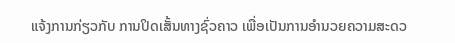ແຈ້ງການກ່ຽວກັບ ການປິດເສັ້ນທາງຊົ່ວຄາວ ເພື່ອເປັນການອໍານວຍຄວາມສະດວ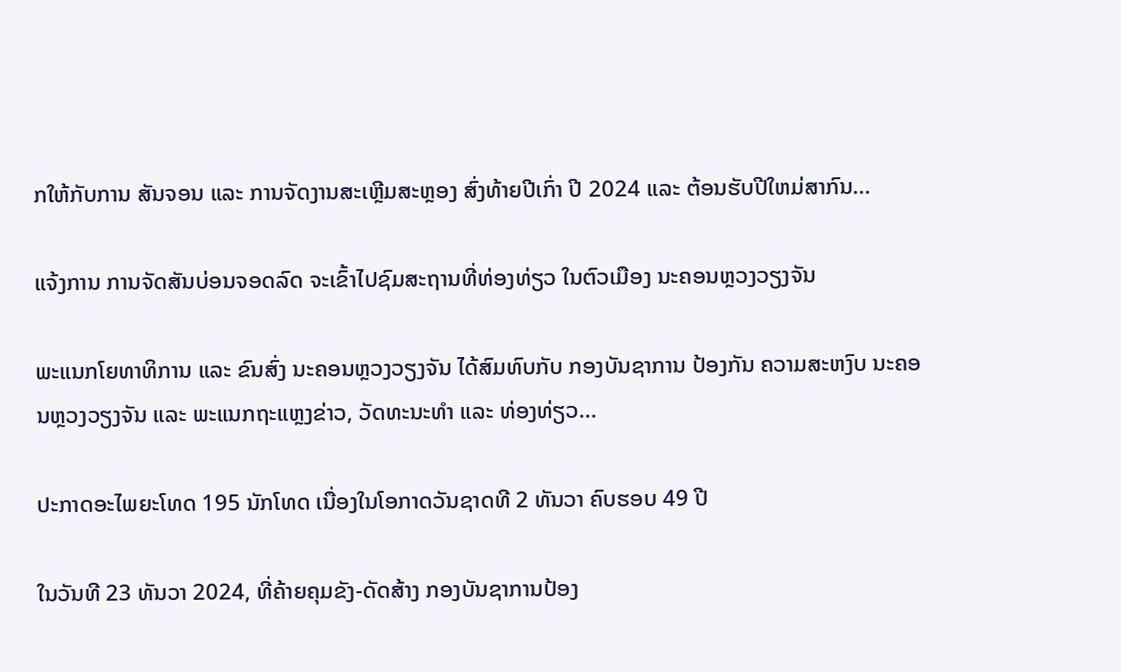ກໃຫ້ກັບການ ສັນຈອນ ແລະ ການຈັດງານສະເຫຼີມສະຫຼອງ ສົ່ງທ້າຍປີເກົ່າ ປີ 2024 ແລະ ຕ້ອນຮັບປີໃຫມ່ສາກົນ...

ແຈ້ງການ ການຈັດສັນບ່ອນຈອດລົດ ຈະເຂົ້າໄປຊົມສະຖານທີ່ທ່ອງທ່ຽວ ໃນຕົວເມືອງ ນະຄອນຫຼວງວຽງຈັນ

ພະແນກໂຍທາທິການ ແລະ ຂົນສົ່ງ ນະຄອນຫຼວງວຽງຈັນ ໄດ້ສົມທົບກັບ ກອງບັນຊາການ ປ້ອງກັນ ຄວາມສະຫງົບ ນະຄອນຫຼວງວຽງຈັນ ແລະ ພະແນກຖະແຫຼງຂ່າວ, ວັດທະນະທຳ ແລະ ທ່ອງທ່ຽວ...

ປະກາດອະໄພຍະໂທດ 195 ນັກໂທດ ເນື່ອງໃນໂອກາດວັນຊາດທີ 2 ທັນວາ ຄົບຮອບ 49 ປີ

ໃນວັນທີ 23 ທັນວາ 2024, ທີ່ຄ້າຍຄຸມຂັງ-ດັດສ້າງ ກອງບັນຊາການປ້ອງ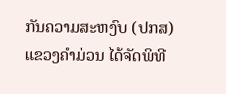ກັນຄວາມສະຫງົບ (ປກສ) ແຂວງຄໍາມ່ວນ ໄດ້ຈັດພິທີ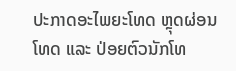ປະກາດອະໄພຍະໂທດ ຫຼຸດຜ່ອນໂທດ ແລະ ປ່ອຍຕົວນັກໂທ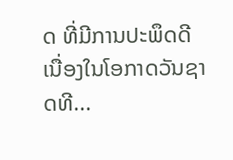ດ ທີ່ມີການປະພຶດດີ ເນື່ອງໃນໂອກາດວັນຊາດທີ...